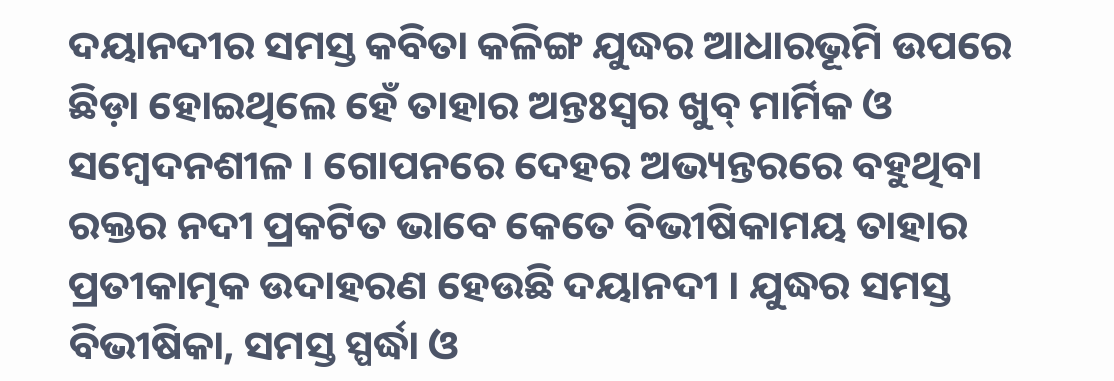ଦୟାନଦୀର ସମସ୍ତ କବିତା କଳିଙ୍ଗ ଯୁଦ୍ଧର ଆଧାରଭୂମି ଉପରେ ଛିଡ଼ା ହୋଇଥିଲେ ହେଁ ତାହାର ଅନ୍ତଃସ୍ୱର ଖୁବ୍ ମାର୍ମିକ ଓ ସମ୍ବେଦନଶୀଳ । ଗୋପନରେ ଦେହର ଅଭ୍ୟନ୍ତରରେ ବହୁଥିବା ରକ୍ତର ନଦୀ ପ୍ରକଟିତ ଭାବେ କେତେ ବିଭୀଷିକାମୟ ତାହାର ପ୍ରତୀକାତ୍ମକ ଉଦାହରଣ ହେଉଛି ଦୟାନଦୀ । ଯୁଦ୍ଧର ସମସ୍ତ ବିଭୀଷିକା, ସମସ୍ତ ସ୍ପର୍ଦ୍ଧା ଓ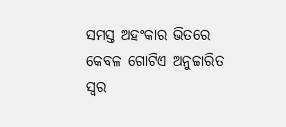ସମସ୍ତ ଅହଂକାର ଭିତରେ କେବଳ ଗୋଟିଏ ଅନୁଚ୍ଚାରିତ ସ୍ୱର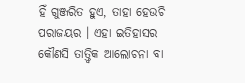ହିଁ ଗୁଞ୍ଜରିତ ହୁଏ, ତାହା ହେଉଚି ପରାଜୟର । ଏହା ଇତିହାସର କୌଣସି ତାତ୍ତ୍ୱିକ ଆଲୋଚନା ବା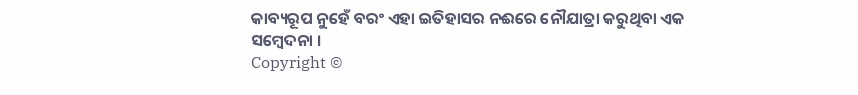କାବ୍ୟରୂପ ନୁହେଁ ବରଂ ଏହା ଇତିହାସର ନଈରେ ନୌଯାତ୍ରା କରୁଥିବା ଏକ ସମ୍ବେଦନା ।
Copyright ©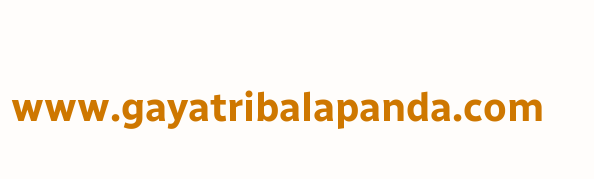www.gayatribalapanda.com